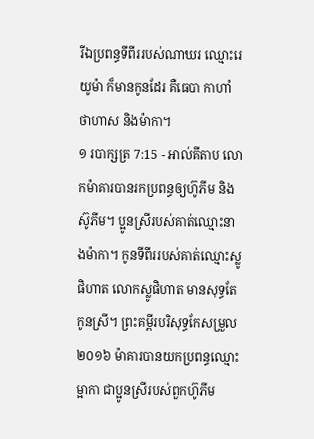រីឯប្រពន្ធទីពីររបស់ណាឃរ ឈ្មោះរេយូម៉ា ក៏មានកូនដែរ គឺធេបា កាហាំ ថាហាស និងម៉ាកា។
១ របាក្សត្រ 7:15 - អាល់គីតាប លោកម៉ាគារបានរកប្រពន្ធឲ្យហ៊ូភីម និងស៊ូភីម។ ប្អូនស្រីរបស់គាត់ឈ្មោះនាងម៉ាកា។ កូនទីពីររបស់គាត់ឈ្មោះស្លូផិហាត លោកស្លូផិហាត មានសុទ្ធតែកូនស្រី។ ព្រះគម្ពីរបរិសុទ្ធកែសម្រួល ២០១៦ ម៉ាគារបានយកប្រពន្ធឈ្មោះម្អាកា ជាប្អូនស្រីរបស់ពួកហ៊ូភីម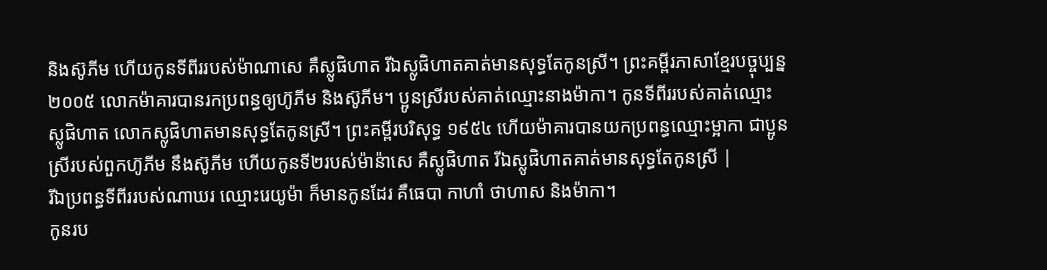និងស៊ូភីម ហើយកូនទីពីររបស់ម៉ាណាសេ គឺស្លូផិហាត រីឯស្លូផិហាតគាត់មានសុទ្ធតែកូនស្រី។ ព្រះគម្ពីរភាសាខ្មែរបច្ចុប្បន្ន ២០០៥ លោកម៉ាគារបានរកប្រពន្ធឲ្យហ៊ូភីម និងស៊ូភីម។ ប្អូនស្រីរបស់គាត់ឈ្មោះនាងម៉ាកា។ កូនទីពីររបស់គាត់ឈ្មោះស្លូផិហាត លោកស្លូផិហាតមានសុទ្ធតែកូនស្រី។ ព្រះគម្ពីរបរិសុទ្ធ ១៩៥៤ ហើយម៉ាគារបានយកប្រពន្ធឈ្មោះម្អាកា ជាប្អូនស្រីរបស់ពួកហ៊ូភីម នឹងស៊ូភីម ហើយកូនទី២របស់ម៉ាន៉ាសេ គឺស្លូផិហាត រីឯស្លូផិហាតគាត់មានសុទ្ធតែកូនស្រី |
រីឯប្រពន្ធទីពីររបស់ណាឃរ ឈ្មោះរេយូម៉ា ក៏មានកូនដែរ គឺធេបា កាហាំ ថាហាស និងម៉ាកា។
កូនរប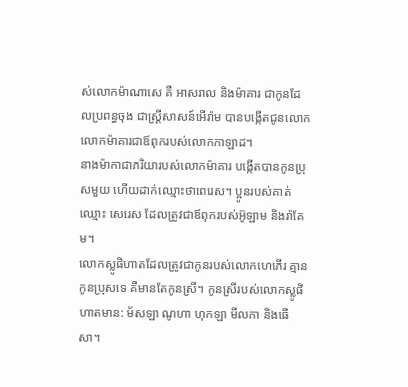ស់លោកម៉ាណាសេ គឺ អាសរាល និងម៉ាគារ ជាកូនដែលប្រពន្ធចុង ជាស្ត្រីសាសន៍អើរ៉ាម បានបង្កើតជូនលោក លោកម៉ាគារជាឪពុករបស់លោកកាឡាដ។
នាងម៉ាកាជាភរិយារបស់លោកម៉ាគារ បង្កើតបានកូនប្រុសមួយ ហើយដាក់ឈ្មោះថាពេរេស។ ប្អូនរបស់គាត់ឈ្មោះ សេរេស ដែលត្រូវជាឪពុករបស់អ៊ូឡាម និងរ៉ាគែម។
លោកស្លូផិហាតដែលត្រូវជាកូនរបស់លោកហេភើរ គ្មានកូនប្រុសទេ គឺមានតែកូនស្រី។ កូនស្រីរបស់លោកស្លូផិហាតមាន: ម័សឡា ណូហា ហុកឡា មីលកា និងធើសា។